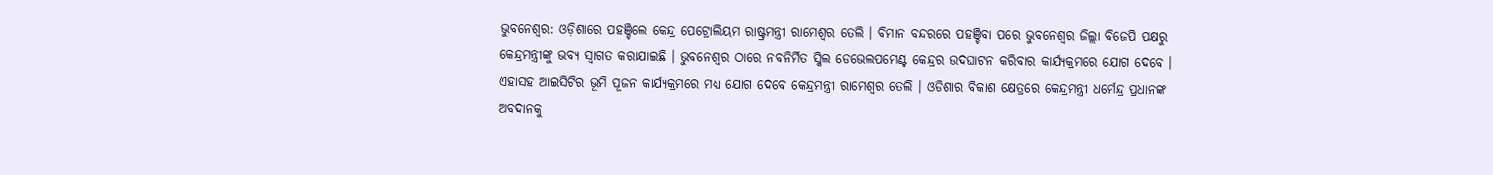ଭୁବନେଶ୍ବର: ଓଡ଼ିଶାରେ ପହଞ୍ଚିଲେ କେନ୍ଦ୍ର ପେଟ୍ରୋଲିୟମ ରାଷ୍ଟ୍ରମନ୍ତ୍ରୀ ରାମେଶ୍ବର ତେଲି । ବିମାନ ବନ୍ଦରରେ ପହଞ୍ଚିବା ପରେ ଭୁବନେଶ୍ୱର ଜିଲ୍ଲା ବିଜେପି ପକ୍ଷରୁ କେନ୍ଦ୍ରମନ୍ତ୍ରୀଙ୍କୁ ଭବ୍ୟ ସ୍ବାଗତ କରାଯାଇଛି । ଭୁବନେଶ୍ବର ଠାରେ ନବନିର୍ମିତ ସ୍କିଲ ଡେଭେଲପମେଣ୍ଟ କେନ୍ଦ୍ରର ଉଦଘାଟନ କରିବାର କାର୍ଯ୍ୟକ୍ରମରେ ଯୋଗ ଦେବେ ।
ଏହାସହ ଆଇସିଟିର ଭୂମି ପୂଜନ କାର୍ଯ୍ୟକ୍ରମରେ ମଧ୍ୟ ଯୋଗ ଦେବେ କେନ୍ଦ୍ରମନ୍ତ୍ରୀ ରାମେଶ୍ୱର ତେଲି । ଓଡିଶାର ବିକାଶ କ୍ଷେତ୍ରରେ କେନ୍ଦ୍ରମନ୍ତ୍ରୀ ଧର୍ମେନ୍ଦ୍ର ପ୍ରଧାନଙ୍କ ଅବଦାନକୁ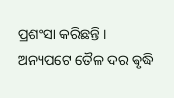ପ୍ରଶଂସା କରିଛନ୍ତି । ଅନ୍ୟପଟେ ତୈଳ ଦର ଵୃଦ୍ଧି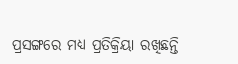ପ୍ରସଙ୍ଗରେ ମଧ୍ୟ ପ୍ରତିକ୍ରିୟା ରଖିଛନ୍ତି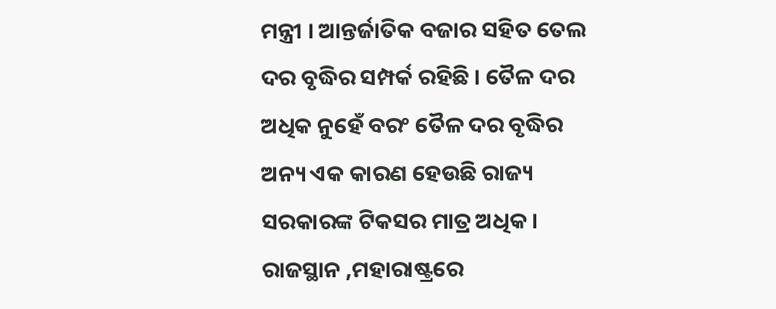ମନ୍ତ୍ରୀ । ଆନ୍ତର୍ଜାତିକ ବଜାର ସହିତ ତେଲ ଦର ବୃଦ୍ଧିର ସମ୍ପର୍କ ରହିଛି । ତୈଳ ଦର ଅଧିକ ନୁହେଁ ବରଂ ତୈଳ ଦର ବୃଦ୍ଧିର ଅନ୍ୟ ଏକ କାରଣ ହେଉଛି ରାଜ୍ୟ ସରକାରଙ୍କ ଟିକସର ମାତ୍ର ଅଧିକ । ରାଜସ୍ଥାନ ,ମହାରାଷ୍ଟ୍ରରେ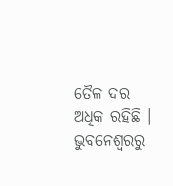ତୈଳ ଦର ଅଧିକ ରହିଛି ।
ଭୁବନେଶ୍ବରରୁ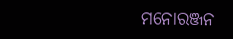ମନୋରଞ୍ଜନ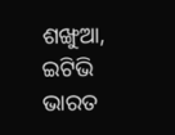ଶଙ୍ଖୁଆ, ଇଟିଭି ଭାରତ